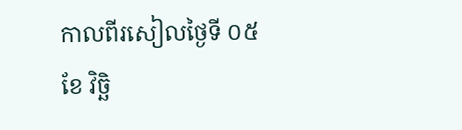កាលពីរសៀលថ្ងៃទី ០៥ ខែ វិច្ឆិ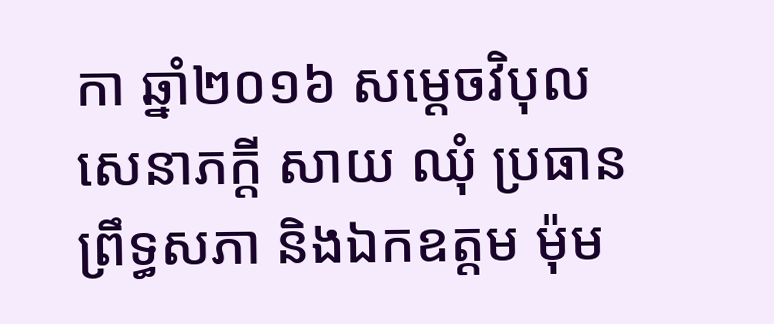កា ឆ្នាំ២០១៦ សម្ដេចវិបុលសេនាភក្តី សាយ ឈុំ ប្រធានព្រឹទ្ធសភា និងឯកឧត្តម ម៉ុម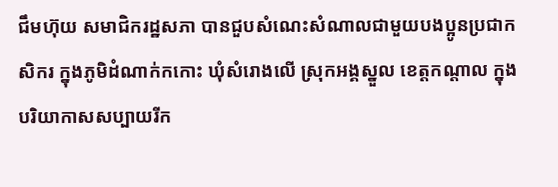ជឹមហ៊ុយ សមាជិករដ្ឋសភា បានជួបសំណេះសំណាលជាមួយបងប្អូនប្រជាកសិករ ក្នុងភូមិដំណាក់កកោះ ឃុំសំរោងលើ ស្រុកអង្គស្នួល ខេត្តកណ្តាល ក្នុងបរិយាកាសសប្បាយរីក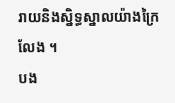រាយនិងស្និទ្ធស្នាលយ៉ាងក្រៃលែង ។
បង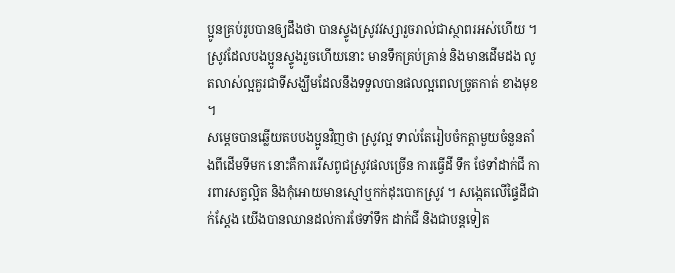ប្អូនគ្រប់រូបបានឲ្យដឹងថា បានស្ទូងស្រូវវស្សារួចរាល់ជាស្ថាពរអស់ហើយ ។ ស្រូវដែលបងប្អូនស្ទូងរួចហើយនោះ មានទឹកគ្រប់គ្រាន់ និងមានដើមដង លូតលាស់ល្អគួរជាទីសង្ឃឹមដែលនឹងទទួលបានផលល្អពេលច្រូតកាត់ ខាងមុខ ។
សម្ដេចបានឆ្លើយតបបងប្អូនវិញថា ស្រូវល្អ ទាល់តែរៀបចំកត្តាមួយចំនួនតាំងពីដើមទីមក នោះគឺការរើសពូជស្រូវផលច្រើន ការធ្វើដី ទឹក ថែទាំដាក់ជី ការពារសត្វល្អិត និងកុំអោយមានស្មៅឬកក់ដុះបោកស្រូវ ។ សង្កេតលើផ្ទៃដីជាក់ស្ដែង យើងបានឈានដល់ការថែទាំទឹក ដាក់ជី និងជាបន្តទៀត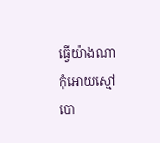ធ្វើយ៉ាងណាកុំអោយស្មៅបោ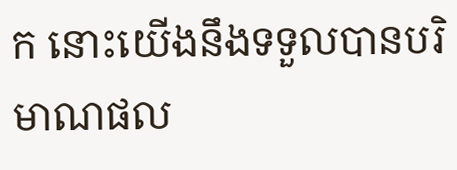ក នោះយើងនឹងទទួលបានបរិមាណផល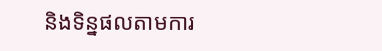និងទិន្នផលតាមការ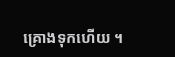គ្រោងទុកហើយ ។